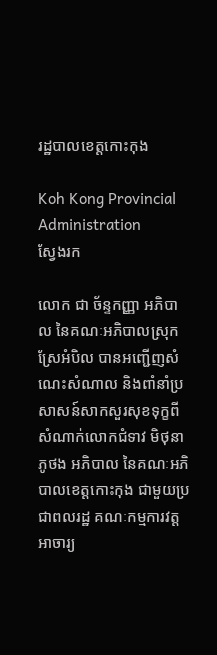រដ្ឋបាលខេត្តកោះកុង

Koh Kong Provincial Administration
ស្វែងរក

លោក ជា ច័ន្ទកញ្ញា អភិបាល នៃគណៈអភិបាលស្រុកស្រែអំបិល បានអញ្ជើញសំណេះសំណាល និងពាំនាំប្រសាសន៍សាកសួរសុខទុក្ខពីសំណាក់លោកជំទាវ មិថុនា ភូថង អភិបាល នៃគណៈអភិបាលខេត្តកោះកុង ជាមួយប្រជាពលរដ្ឋ គណៈកម្មការវត្ត អាចារ្យ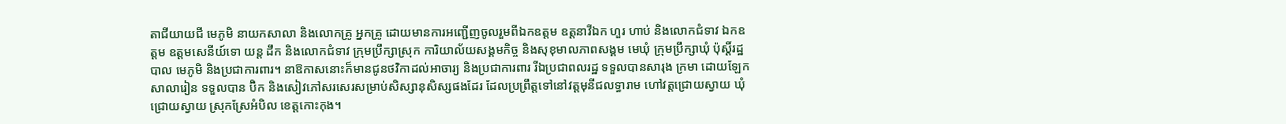តាជីយាយជី មេភូមិ នាយកសាលា និងលោកគ្រូ អ្នកគ្រូ ដោយមានការអញ្ជើញចូលរួមពីឯកឧត្តម ឧត្តនាវីឯក ហួរ ហាប់ និងលោកជំទាវ ឯកឧត្តម ឧត្តមសេនីយ៍ទោ យន្ត ដឹក និងលោកជំទាវ ក្រុមប្រឹក្សាស្រុក ការិយាល័យសង្គមកិច្ច និងសុខុមាលភាពសង្គម មេឃុំ ក្រុមប្រឹក្សាឃុំ ប៉ុស្ដិ៍រដ្ឋបាល មេភូមិ និងប្រជាការពារ។ នាឱកាសនោះក៏មានជូនថវិកាដល់អាចារ្យ និងប្រជាការពារ រីឯប្រជាពលរដ្ឋ ទទួលបានសារុង ក្រមា ដោយឡែកសាលារៀន ទទួលបាន ប៊ិក និងសៀវភៅសរសេរសម្រាប់សិស្សានុសិស្សផងដែរ ដែលប្រព្រឹត្តទៅនៅវត្តមុនីជលទ្ធារាម ហៅវត្តជ្រោយស្វាយ ឃុំជ្រោយស្វាយ ស្រុកស្រែអំបិល ខេត្តកោះកុង។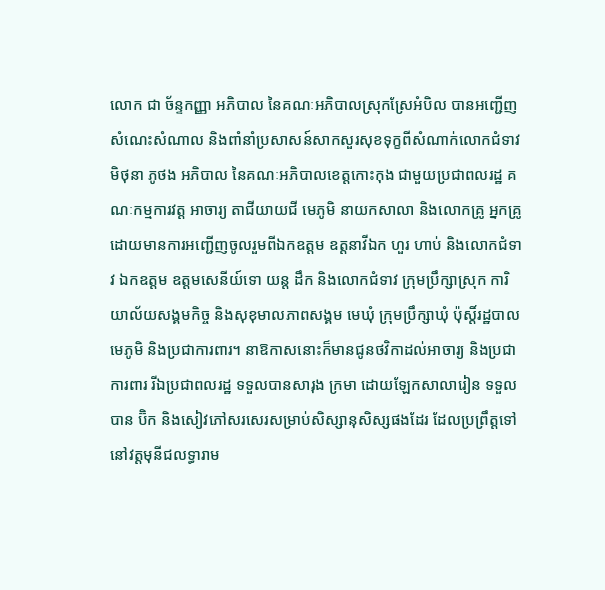លោក ជា ច័ន្ទកញ្ញា អភិបាល នៃគណៈអភិបាលស្រុកស្រែអំបិល បានអញ្ជើញសំណេះសំណាល និងពាំនាំប្រសាសន៍សាកសួរសុខទុក្ខពីសំណាក់លោកជំទាវ មិថុនា ភូថង អភិបាល នៃគណៈអភិបាលខេត្តកោះកុង ជាមួយប្រជាពលរដ្ឋ គណៈកម្មការវត្ត អាចារ្យ តាជីយាយជី មេភូមិ នាយកសាលា និងលោកគ្រូ អ្នកគ្រូ ដោយមានការអញ្ជើញចូលរួមពីឯកឧត្តម ឧត្តនាវីឯក ហួរ ហាប់ និងលោកជំទាវ ឯកឧត្តម ឧត្តមសេនីយ៍ទោ យន្ត ដឹក និងលោកជំទាវ ក្រុមប្រឹក្សាស្រុក ការិយាល័យសង្គមកិច្ច និងសុខុមាលភាពសង្គម មេឃុំ ក្រុមប្រឹក្សាឃុំ ប៉ុស្ដិ៍រដ្ឋបាល មេភូមិ និងប្រជាការពារ។ នាឱកាសនោះក៏មានជូនថវិកាដល់អាចារ្យ និងប្រជាការពារ រីឯប្រជាពលរដ្ឋ ទទួលបានសារុង ក្រមា ដោយឡែកសាលារៀន ទទួលបាន ប៊ិក និងសៀវភៅសរសេរសម្រាប់សិស្សានុសិស្សផងដែរ ដែលប្រព្រឹត្តទៅនៅវត្តមុនីជលទ្ធារាម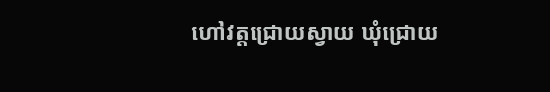ហៅវត្តជ្រោយស្វាយ ឃុំជ្រោយ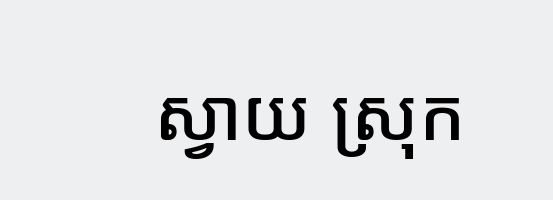ស្វាយ ស្រុក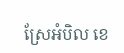ស្រែអំបិល ខេ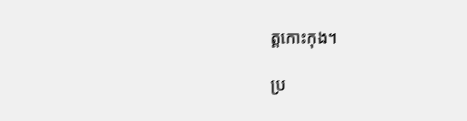ត្តកោះកុង។

ប្រ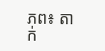ភព៖ តាក់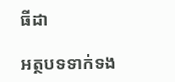ធីដា

អត្ថបទទាក់ទង